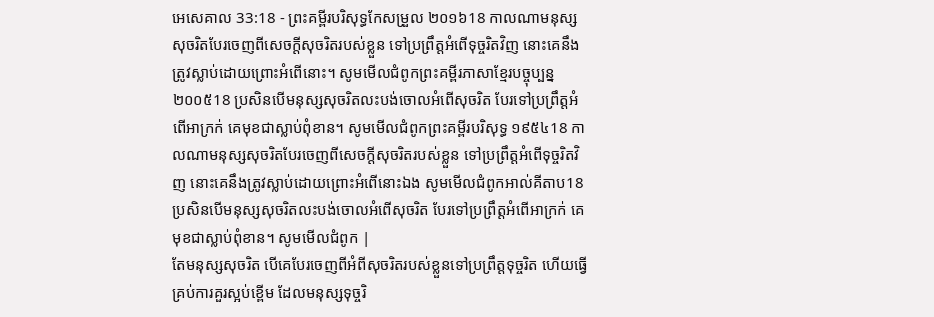អេសេគាល 33:18 - ព្រះគម្ពីរបរិសុទ្ធកែសម្រួល ២០១៦18 កាលណាមនុស្សសុចរិតបែរចេញពីសេចក្ដីសុចរិតរបស់ខ្លួន ទៅប្រព្រឹត្តអំពើទុច្ចរិតវិញ នោះគេនឹងត្រូវស្លាប់ដោយព្រោះអំពើនោះ។ សូមមើលជំពូកព្រះគម្ពីរភាសាខ្មែរបច្ចុប្បន្ន ២០០៥18 ប្រសិនបើមនុស្សសុចរិតលះបង់ចោលអំពើសុចរិត បែរទៅប្រព្រឹត្តអំពើអាក្រក់ គេមុខជាស្លាប់ពុំខាន។ សូមមើលជំពូកព្រះគម្ពីរបរិសុទ្ធ ១៩៥៤18 កាលណាមនុស្សសុចរិតបែរចេញពីសេចក្ដីសុចរិតរបស់ខ្លួន ទៅប្រព្រឹត្តអំពើទុច្ចរិតវិញ នោះគេនឹងត្រូវស្លាប់ដោយព្រោះអំពើនោះឯង សូមមើលជំពូកអាល់គីតាប18 ប្រសិនបើមនុស្សសុចរិតលះបង់ចោលអំពើសុចរិត បែរទៅប្រព្រឹត្តអំពើអាក្រក់ គេមុខជាស្លាប់ពុំខាន។ សូមមើលជំពូក |
តែមនុស្សសុចរិត បើគេបែរចេញពីអំពីសុចរិតរបស់ខ្លួនទៅប្រព្រឹត្តទុច្ចរិត ហើយធ្វើគ្រប់ការគួរស្អប់ខ្ពើម ដែលមនុស្សទុច្ចរិ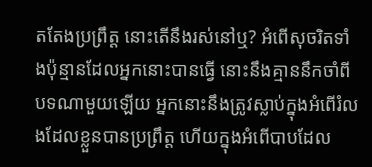តតែងប្រព្រឹត្ត នោះតើនឹងរស់នៅឬ? អំពើសុចរិតទាំងប៉ុន្មានដែលអ្នកនោះបានធ្វើ នោះនឹងគ្មាននឹកចាំពីបទណាមួយឡើយ អ្នកនោះនឹងត្រូវស្លាប់ក្នុងអំពើរំលងដែលខ្លួនបានប្រព្រឹត្ត ហើយក្នុងអំពើបាបដែល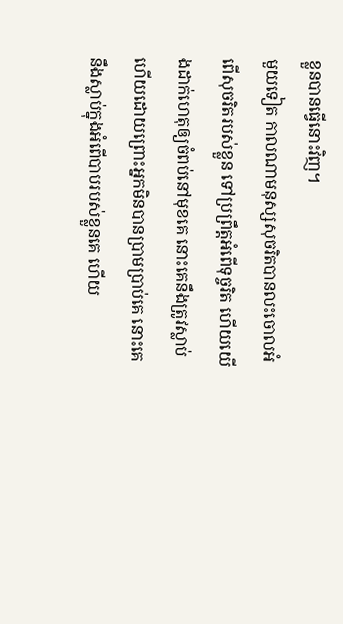ខ្លួនបានធ្វើនោះវិញ។
មួយទៀត កាលណាមនុស្សសុចរិតបានលះចោលអំពើសុចរិតរបស់ខ្លួន ទៅប្រព្រឹត្តអំពើទុច្ចរិត ហើយយើងដាក់ហេតុឲ្យចំពប់នៅមុខគេ នោះគេនឹងត្រូវស្លាប់ ហើយដោយព្រោះអ្នកមិនបានប្រាមប្រាប់គេ នោះគេនឹងស្លាប់ក្នុងអំពើបាបរបស់ខ្លួនគេ ហើយ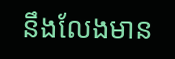នឹងលែងមាន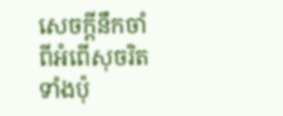សេចក្ដីនឹកចាំពីអំពើសុចរិតទាំងប៉ុ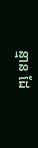ន្មាន ដែ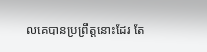លគេបានប្រព្រឹត្តនោះដែរ តែ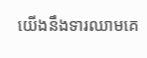យើងនឹងទារឈាមគេ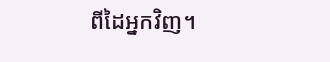ពីដៃអ្នកវិញ។